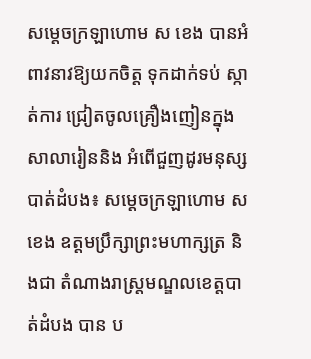សម្ដេចក្រឡាហោម ស ខេង បានអំពាវនាវឱ្យយកចិត្ត ទុកដាក់ទប់ ស្កាត់ការ ជ្រៀតចូលគ្រឿងញៀនក្នុងសាលារៀននិង អំពើជួញដូរមនុស្ស
បាត់ដំបង៖ សម្ដេចក្រឡាហោម ស ខេង ឧត្តមប្រឹក្សាព្រះមហាក្សត្រ និងជា តំណាងរាស្ត្រមណ្ឌលខេត្តបាត់ដំបង បាន ប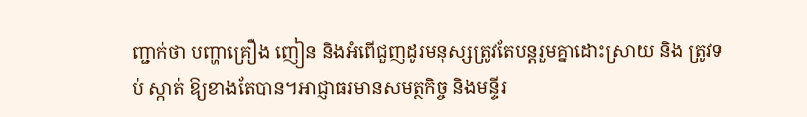ញ្ជាក់ថា បញ្ហាគ្រឿង ញៀន និងអំពើជួញដូរមនុស្សត្រូវតែបន្ដរួមគ្នាដោះស្រាយ និង ត្រូវទប់ ស្កាត់ ឱ្យខាងតែបាន។អាជ្ញាធរមានសមត្ថកិច្ច និងមន្ទីរ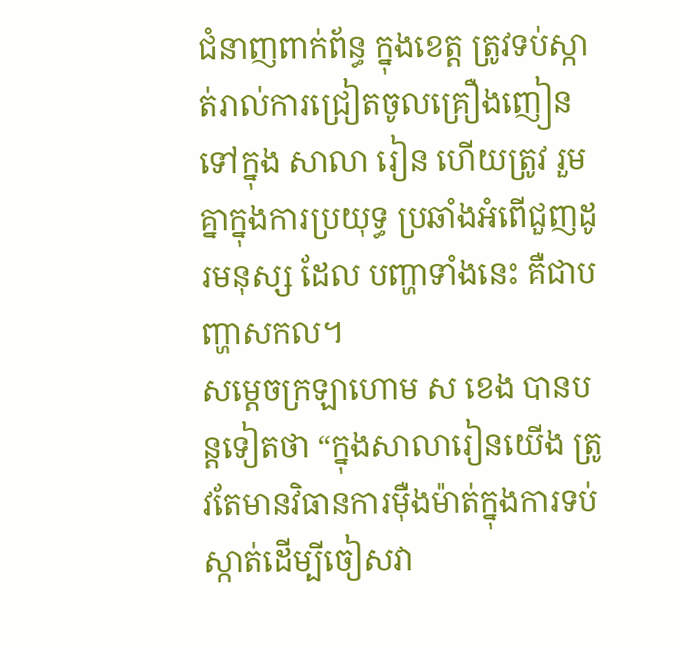ជំនាញពាក់ព័ន្ធ ក្នុងខេត្ត ត្រូវទប់ស្កាត់រាល់ការជ្រៀតចូលគ្រឿងញៀនទៅក្នុង សាលា រៀន ហើយត្រូវ រួមគ្នាក្នុងការប្រយុទ្ធ ប្រឆាំងអំពើជួញដូរមនុស្ស ដែល បញ្ហាទាំងនេះ គឺជាបញ្ហាសកល។
សម្ដេចក្រឡាហោម ស ខេង បានបន្តទៀតថា “ក្នុងសាលារៀនយើង ត្រូវតែមានវិធានការម៉ឺងម៉ាត់ក្នុងការទប់ស្កាត់ដើម្បីចៀសវា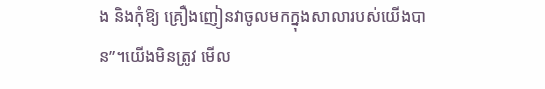ង និងកុំឱ្យ គ្រឿងញៀនវាចូលមកក្នុងសាលារបស់យើងបាន”។យើងមិនត្រូវ មើល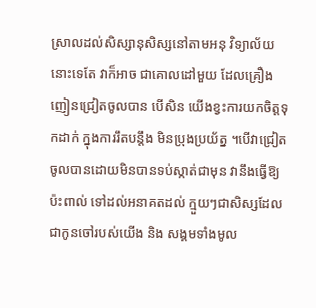ស្រាលដល់សិស្សានុសិស្សនៅតាមអនុ វិទ្យាល័យ នោះទេតែ វាក៏អាច ជាគោលដៅមួយ ដែលគ្រឿងញៀនជ្រៀតចូលបាន បើសិន យើងខ្វះការយកចិត្តទុកដាក់ ក្នុងការរឹតបន្តឹង មិនប្រុងប្រយ័ត្ន ។បើវាជ្រៀតចូលបានដោយមិនបានទប់ស្កាត់ជាមុន វានឹងធ្វើឱ្យប៉ះពាល់ ទៅដល់អនាគតដល់ ក្មួយៗជាសិស្សដែល ជាកូនចៅរបស់យើង និង សង្គមទាំងមូល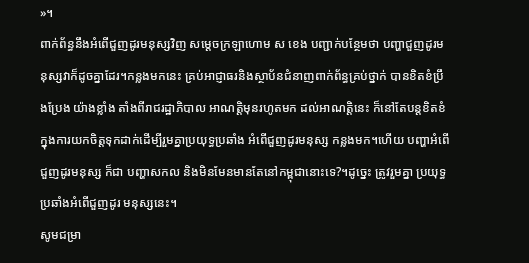»។
ពាក់ព័ន្ធនឹងអំពើជួញដូរមនុស្សវិញ សម្ដេចក្រឡាហោម ស ខេង បញ្ជាក់បន្ថែមថា បញ្ហាជួញដូរមនុស្សវាក៏ដូចគ្នាដែរ។កន្លងមកនេះ គ្រប់អាជ្ញាធរនិងស្ថាប័នជំនាញពាក់ព័ន្ធគ្រប់ថ្នាក់ បានខិតខំប្រឹងប្រែង យ៉ាងខ្លាំង តាំងពីរាជរដ្ឋាភិបាល អាណត្តិមុនរហូតមក ដល់អាណត្តិនេះ ក៏នៅតែបន្ដខិតខំ ក្នុងការយកចិត្តទុកដាក់ដើម្បីរួមគ្នាប្រយុទ្ធប្រឆាំង អំពើជួញដូរមនុស្ស កន្លងមក។ហើយ បញ្ហាអំពើជួញដូរមនុស្ស ក៏ជា បញ្ហាសកល និងមិនមែនមានតែនៅកម្ពុជានោះទេ?។ដូច្នេះ ត្រូវរួមគ្នា ប្រយុទ្ធប្រឆាំងអំពើជួញដូរ មនុស្សនេះ។
សូមជម្រា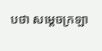បថា សម្ដេចក្រឡា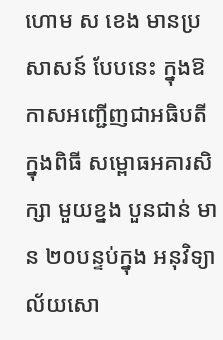ហោម ស ខេង មានប្រសាសន៍ បែបនេះ ក្នុងឱកាសអញ្ជើញជាអធិបតីក្នុងពិធី សម្ពោធអគារសិក្សា មួយខ្នង បួនជាន់ មាន ២០បន្ទប់ក្នុង អនុវិទ្យា ល័យសោ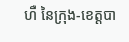ហឺ នៃក្រុង-ខេត្តបា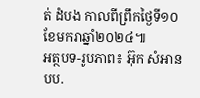ត់ ដំបង កាលពីព្រឹកថ្ងៃទី១០ខែមករាឆ្នាំ២០២៤៕
អត្ថបទ-រូបភាព៖ អ៊ុក សំអាន បប.